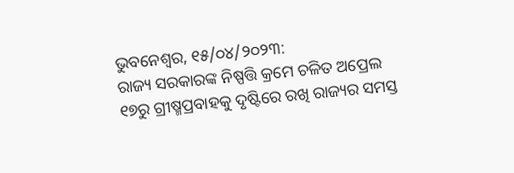ଭୁବନେଶ୍ୱର, ୧୫/୦୪/୨୦୨୩:
ରାଜ୍ୟ ସରକାରଙ୍କ ନିଷ୍ପତ୍ତି କ୍ରମେ ଚଳିତ ଅପ୍ରେଲ ୧୭ରୁ ଗ୍ରୀଷ୍ମପ୍ରବାହକୁ ଦୃଷ୍ଟିରେ ରଖି ରାଜ୍ୟର ସମସ୍ତ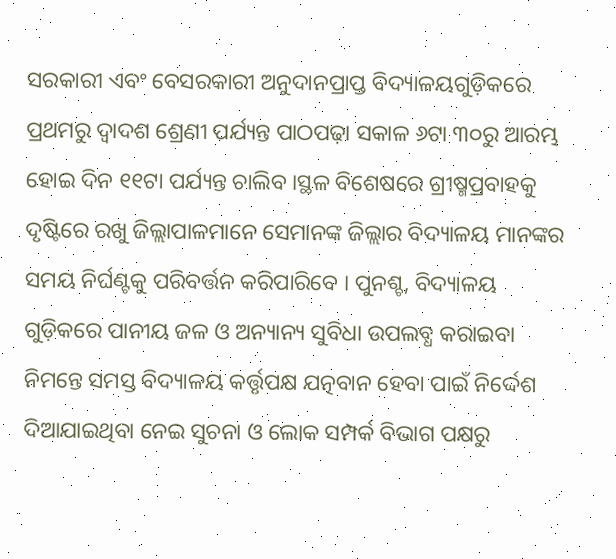ସରକାରୀ ଏବଂ ବେସରକାରୀ ଅନୁଦାନପ୍ରାପ୍ତ ବିଦ୍ୟାଳୟଗୁଡ଼ିକରେ ପ୍ରଥମରୁ ଦ୍ୱାଦଶ ଶ୍ରେଣୀ ପର୍ଯ୍ୟନ୍ତ ପାଠପଢ଼ା ସକାଳ ୬ଟା ୩୦ରୁ ଆରମ୍ଭ ହୋଇ ଦିନ ୧୧ଟା ପର୍ଯ୍ୟନ୍ତ ଚାଲିବ ।ସ୍ଥଳ ବିଶେଷରେ ଗ୍ରୀଷ୍ମପ୍ରବାହକୁ ଦୃଷ୍ଟିରେ ରଖୁ ଜିଲ୍ଲାପାଳମାନେ ସେମାନଙ୍କ ଜିଲ୍ଲାର ବିଦ୍ୟାଳୟ ମାନଙ୍କର ସମୟ ନିର୍ଘଣ୍ଟକୁ ପରିବର୍ତ୍ତନ କରିପାରିବେ । ପୁନଶ୍ଚ, ବିଦ୍ୟାଳୟ ଗୁଡ଼ିକରେ ପାନୀୟ ଜଳ ଓ ଅନ୍ୟାନ୍ୟ ସୁବିଧା ଉପଲବ୍ଧ କରାଇବା ନିମନ୍ତେ ସମସ୍ତ ବିଦ୍ୟାଳୟ କର୍ତ୍ତୃପକ୍ଷ ଯତ୍ନବାନ ହେବା ପାଇଁ ନିର୍ଦ୍ଦେଶ ଦିଆଯାଇଥିବା ନେଇ ସୁଚନା ଓ ଲୋକ ସମ୍ପର୍କ ବିଭାଗ ପକ୍ଷରୁ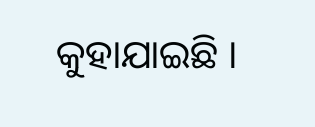କୁହାଯାଇଛି ।